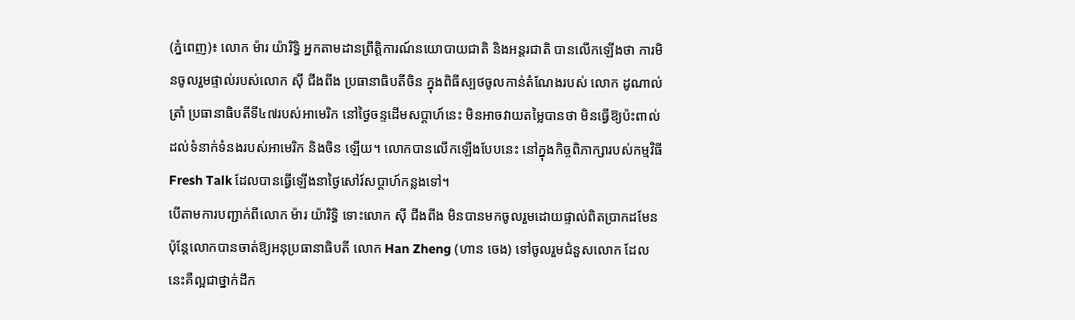(ភ្នំពេញ)៖ លោក ម៉ារ យ៉ារិទ្ធិ អ្នកតាមដានព្រឹត្តិការណ៍នយោបាយជាតិ និងអន្តរជាតិ បានលើកឡើងថា ការមិនចូលរួមផ្ទាល់របស់លោក ស៊ី ជីងពីង ប្រធានាធិបតីចិន ក្នុងពិធីស្បថចូលកាន់តំណែងរបស់ លោក ដូណាល់ ត្រាំ ប្រធានាធិបតីទី៤៧របស់អាមេរិក នៅថ្ងៃចន្ទដើមសប្ដាហ៍នេះ មិនអាចវាយតម្លៃបានថា មិនធ្វើឱ្យប៉ះពាល់ដល់ទំនាក់ទំនងរបស់អាមេរិក និងចិន ឡើយ។ លោកបានលើកឡើងបែបនេះ នៅក្នុងកិច្ចពិភាក្សារបស់កម្មវិធី Fresh Talk ដែលបានធ្វើឡើងនាថ្ងៃសៅរ៍សប្ដាហ៍កន្លងទៅ។
បើតាមការបញ្ជាក់ពីលោក ម៉ារ យ៉ារិទ្ធិ ទោះលោក ស៊ី ជីងពីង មិនបានមកចូលរួមដោយផ្ទាល់ពិតប្រាកដមែន ប៉ុន្តែលោកបានចាត់ឱ្យអនុប្រធានាធិបតី លោក Han Zheng (ហាន ចេង) ទៅចូលរួមជំនួសលោក ដែលនេះគឺល្អជាថ្នាក់ដឹក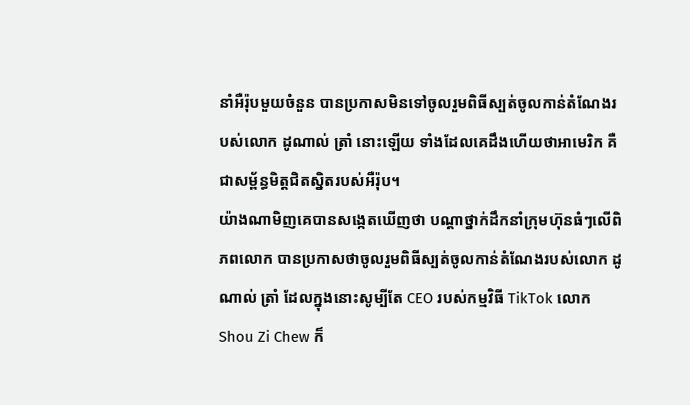នាំអឺរ៉ុបមួយចំនួន បានប្រកាសមិនទៅចូលរួមពិធីស្បត់ចូលកាន់តំណែងរបស់លោក ដូណាល់ ត្រាំ នោះឡើយ ទាំងដែលគេដឹងហើយថាអាមេរិក គឺជាសម្ព័ន្ធមិត្តជិតស្និតរបស់អឺរ៉ុប។
យ៉ាងណាមិញគេបានសង្កេតឃើញថា បណ្ដាថ្នាក់ដឹកនាំក្រុមហ៊ុនធំៗលើពិភពលោក បានប្រកាសថាចូលរួមពិធីស្បត់ចូលកាន់តំណែងរបស់លោក ដូណាល់ ត្រាំ ដែលក្នុងនោះសូម្បីតែ CEO របស់កម្មវិធី TikTok លោក Shou Zi Chew ក៏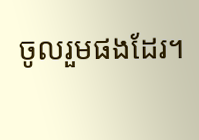ចូលរួមផងដែរ។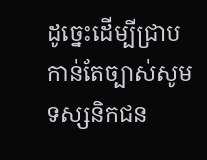ដូច្នេះដើម្បីជ្រាបកាន់តែច្បាស់សូមទស្សនិកជន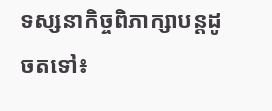ទស្សនាកិច្ចពិភាក្សាបន្តដូចតទៅ៖